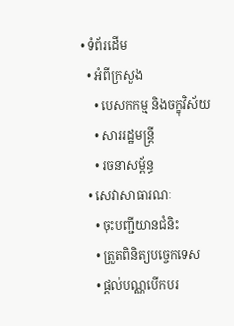• ទំព័រដើម
  • អំពីក្រសួង
    • បេសកកម្ម និងចក្ខុវិស័យ
    • សាររដ្ឋមន្ត្រី
    • រចនាសម្ព័ន្ធ
  • សេវាសាធារណៈ
    • ចុះបញ្ជីយានជំនិះ
    • ត្រួតពិនិត្យបច្ចេកទេស
    • ផ្តល់បណ្ណបើកបរ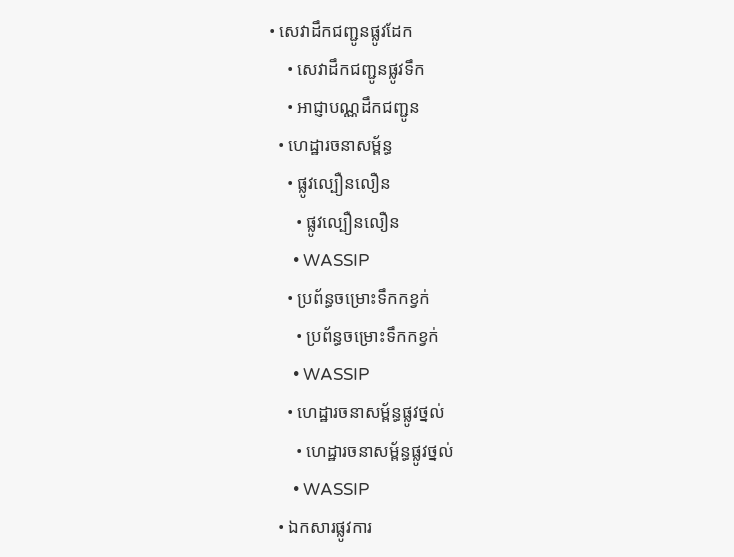• សេវាដឹកជញ្ជូនផ្លូវដែក
    • សេវាដឹកជញ្ជូនផ្លូវទឹក
    • អាជ្ញាបណ្ណដឹកជញ្ជូន
  • ហេដ្ឋារចនាសម្ព័ន្ធ
    • ផ្លូវល្បឿនលឿន
      • ផ្លូវល្បឿនលឿន
      • WASSIP
    • ប្រព័ន្ធចម្រោះទឹកកខ្វក់
      • ប្រព័ន្ធចម្រោះទឹកកខ្វក់
      • WASSIP
    • ហេដ្ឋារចនាសម្ព័ន្ធផ្លូវថ្នល់
      • ហេដ្ឋារចនាសម្ព័ន្ធផ្លូវថ្នល់
      • WASSIP
  • ឯកសារផ្លូវការ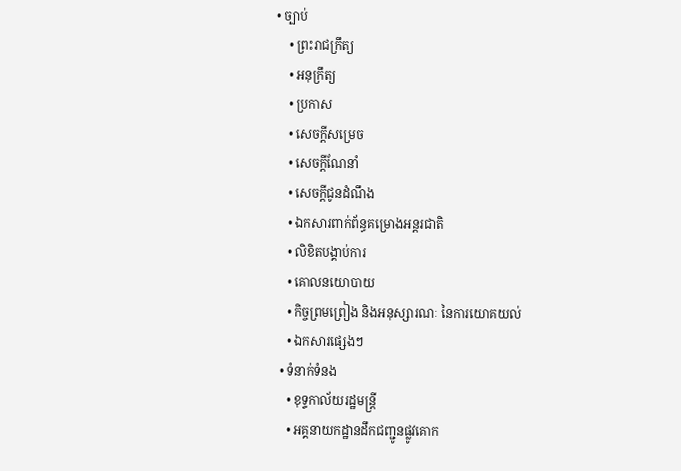• ច្បាប់
    • ព្រះរាជក្រឹត្យ
    • អនុក្រឹត្យ
    • ប្រកាស
    • សេចក្តីសម្រេច
    • សេចក្តីណែនាំ
    • សេចក្តីជូនដំណឹង
    • ឯកសារពាក់ព័ន្ធគម្រោងអន្តរជាតិ
    • លិខិតបង្គាប់ការ
    • គោលនយោបាយ
    • កិច្ចព្រមព្រៀង និងអនុស្សារណៈ នៃការយោគយល់
    • ឯកសារផ្សេងៗ
  • ទំនាក់ទំនង
    • ខុទ្ទកាល័យរដ្ឋមន្ដ្រី
    • អគ្គនាយកដ្ឋានដឹកជញ្ជូនផ្លូវគោក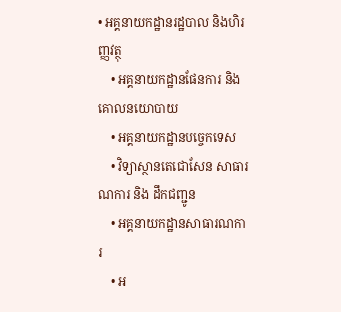• អគ្គនាយកដ្ឋានរដ្ឋបាល និងហិរញ្ញវត្ថុ
    • អគ្គនាយកដ្ឋានផែនការ និងគោលនយោបាយ
    • អគ្គនាយកដ្ឋានបច្ចេកទេស
    • វិទ្យាស្ថានតេជោសែន សាធារណការ និង ដឹកជញ្ជូន
    • អគ្គនាយកដ្ឋានសាធារណការ
    • អ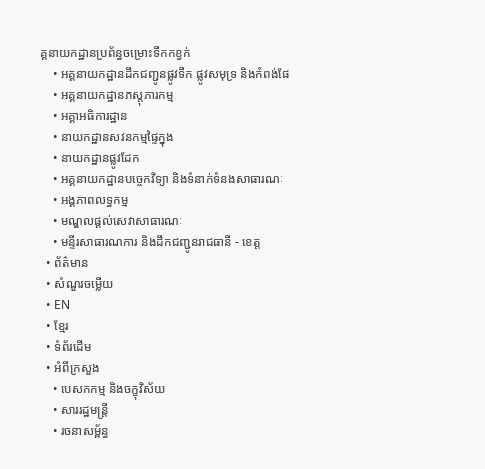គ្គនាយកដ្ឋានប្រព័ន្ធចម្រោះទឹកកខ្វក់
    • អគ្គនាយកដ្ឋានដឹកជញ្ជូនផ្លូវទឹក ផ្លូវសមុទ្រ និងកំពង់ផែ
    • អគ្គនាយកដ្ឋានភស្តុភារកម្ម
    • អគ្គាអធិការដ្ឋាន
    • នាយកដ្ឋានសវនកម្មផ្ទៃក្នុង
    • នាយកដ្ឋានផ្លូវដែក
    • អគ្គនាយកដ្ឋានបច្ចេកវិទ្យា និងទំនាក់ទំនងសាធារណៈ
    • អង្គភាពលទ្ធកម្ម
    • មណ្ឌលផ្ដល់សេវាសាធារណៈ
    • មន្ទីរសាធារណការ និងដឹកជញ្ជូនរាជធានី - ខេត្ត
  • ព័ត៌មាន
  • សំណួរចម្លើយ
  • EN
  • ខ្មែរ
  • ទំព័រដើម
  • អំពីក្រសួង
    • បេសកកម្ម និងចក្ខុវិស័យ
    • សាររដ្ឋមន្ត្រី
    • រចនាសម្ព័ន្ធ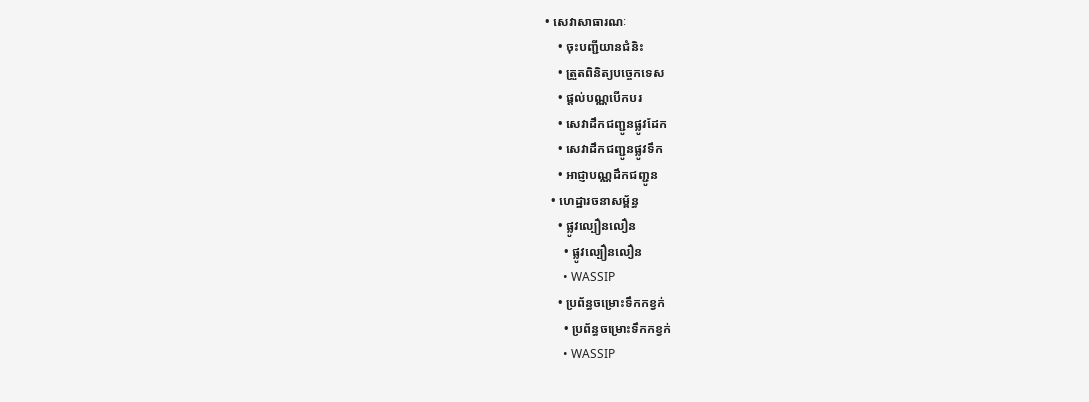• សេវាសាធារណៈ
    • ចុះបញ្ជីយានជំនិះ
    • ត្រួតពិនិត្យបច្ចេកទេស
    • ផ្តល់បណ្ណបើកបរ
    • សេវាដឹកជញ្ជូនផ្លូវដែក
    • សេវាដឹកជញ្ជូនផ្លូវទឹក
    • អាជ្ញាបណ្ណដឹកជញ្ជូន
  • ហេដ្ឋារចនាសម្ព័ន្ធ
    • ផ្លូវល្បឿនលឿន
      • ផ្លូវល្បឿនលឿន
      • WASSIP
    • ប្រព័ន្ធចម្រោះទឹកកខ្វក់
      • ប្រព័ន្ធចម្រោះទឹកកខ្វក់
      • WASSIP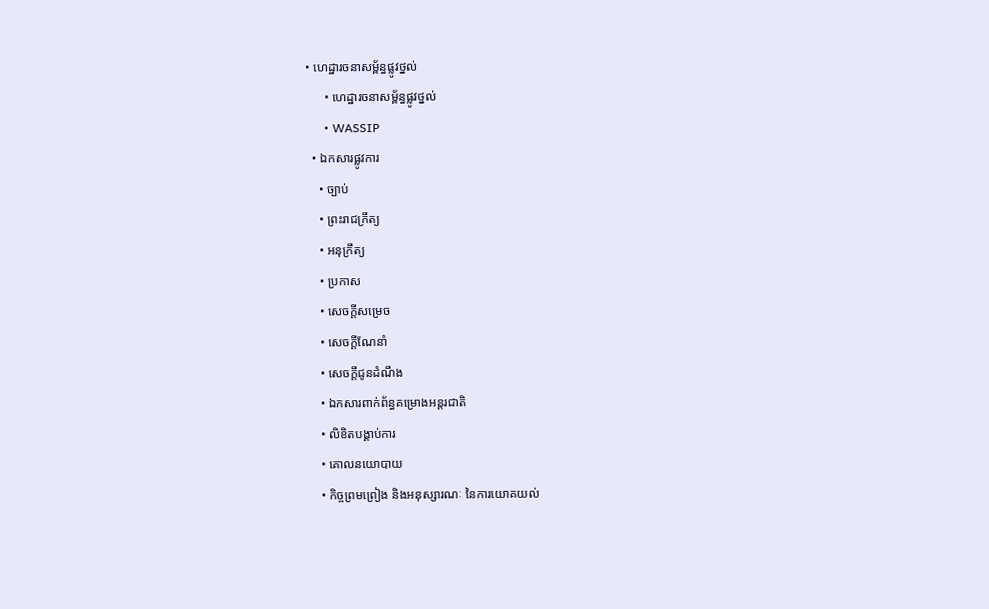• ហេដ្ឋារចនាសម្ព័ន្ធផ្លូវថ្នល់
      • ហេដ្ឋារចនាសម្ព័ន្ធផ្លូវថ្នល់
      • WASSIP
  • ឯកសារផ្លូវការ
    • ច្បាប់
    • ព្រះរាជក្រឹត្យ
    • អនុក្រឹត្យ
    • ប្រកាស
    • សេចក្តីសម្រេច
    • សេចក្តីណែនាំ
    • សេចក្តីជូនដំណឹង
    • ឯកសារពាក់ព័ន្ធគម្រោងអន្តរជាតិ
    • លិខិតបង្គាប់ការ
    • គោលនយោបាយ
    • កិច្ចព្រមព្រៀង និងអនុស្សារណៈ នៃការយោគយល់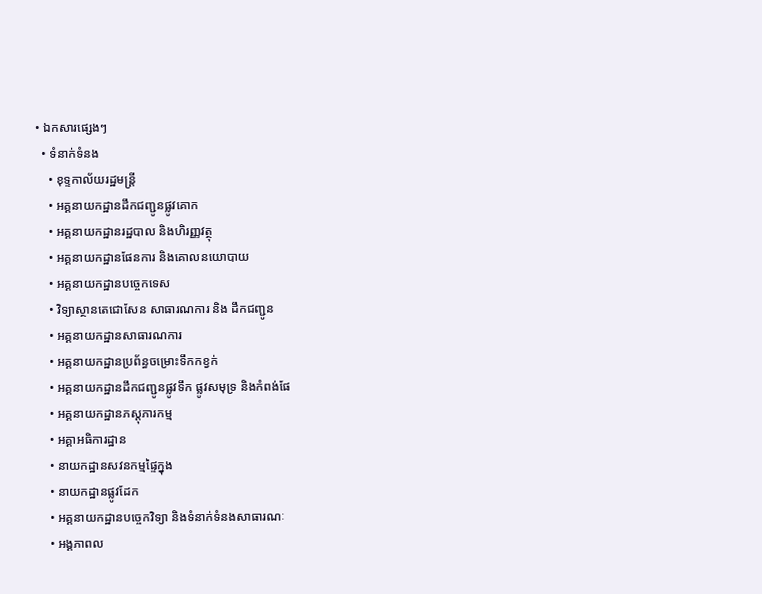• ឯកសារផ្សេងៗ
  • ទំនាក់ទំនង
    • ខុទ្ទកាល័យរដ្ឋមន្ដ្រី
    • អគ្គនាយកដ្ឋានដឹកជញ្ជូនផ្លូវគោក
    • អគ្គនាយកដ្ឋានរដ្ឋបាល និងហិរញ្ញវត្ថុ
    • អគ្គនាយកដ្ឋានផែនការ និងគោលនយោបាយ
    • អគ្គនាយកដ្ឋានបច្ចេកទេស
    • វិទ្យាស្ថានតេជោសែន សាធារណការ និង ដឹកជញ្ជូន
    • អគ្គនាយកដ្ឋានសាធារណការ
    • អគ្គនាយកដ្ឋានប្រព័ន្ធចម្រោះទឹកកខ្វក់
    • អគ្គនាយកដ្ឋានដឹកជញ្ជូនផ្លូវទឹក ផ្លូវសមុទ្រ និងកំពង់ផែ
    • អគ្គនាយកដ្ឋានភស្តុភារកម្ម
    • អគ្គាអធិការដ្ឋាន
    • នាយកដ្ឋានសវនកម្មផ្ទៃក្នុង
    • នាយកដ្ឋានផ្លូវដែក
    • អគ្គនាយកដ្ឋានបច្ចេកវិទ្យា និងទំនាក់ទំនងសាធារណៈ
    • អង្គភាពល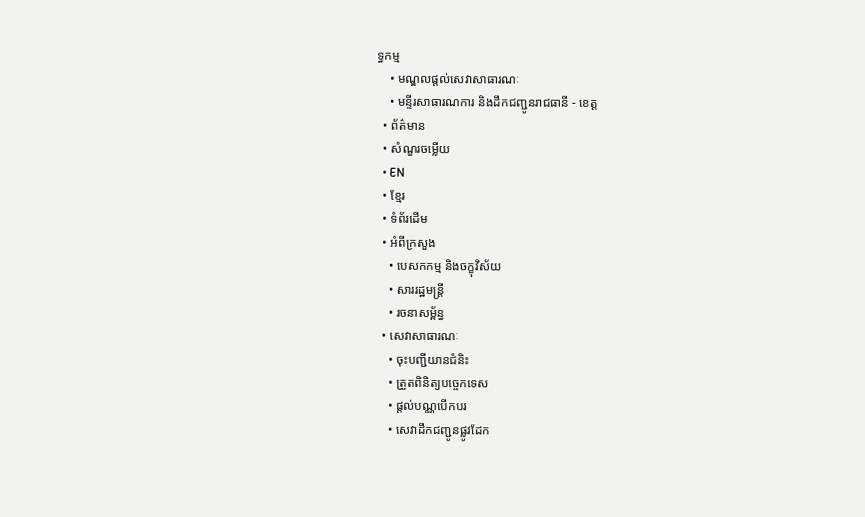ទ្ធកម្ម
    • មណ្ឌលផ្ដល់សេវាសាធារណៈ
    • មន្ទីរសាធារណការ និងដឹកជញ្ជូនរាជធានី - ខេត្ត
  • ព័ត៌មាន
  • សំណួរចម្លើយ
  • EN
  • ខ្មែរ
  • ទំព័រដើម
  • អំពីក្រសួង
    • បេសកកម្ម និងចក្ខុវិស័យ
    • សាររដ្ឋមន្ត្រី
    • រចនាសម្ព័ន្ធ
  • សេវាសាធារណៈ
    • ចុះបញ្ជីយានជំនិះ
    • ត្រួតពិនិត្យបច្ចេកទេស
    • ផ្តល់បណ្ណបើកបរ
    • សេវាដឹកជញ្ជូនផ្លូវដែក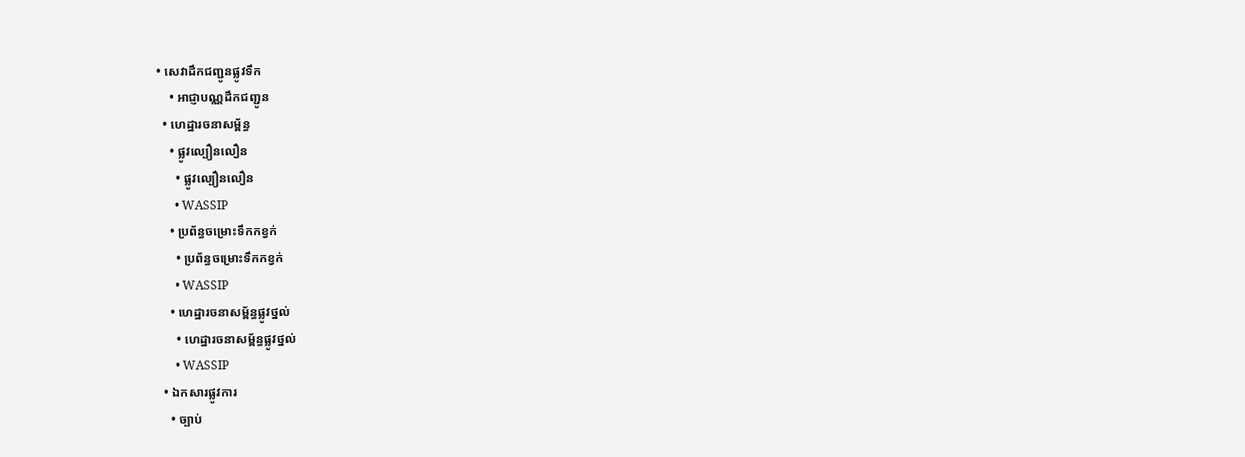• សេវាដឹកជញ្ជូនផ្លូវទឹក
    • អាជ្ញាបណ្ណដឹកជញ្ជូន
  • ហេដ្ឋារចនាសម្ព័ន្ធ
    • ផ្លូវល្បឿនលឿន
      • ផ្លូវល្បឿនលឿន
      • WASSIP
    • ប្រព័ន្ធចម្រោះទឹកកខ្វក់
      • ប្រព័ន្ធចម្រោះទឹកកខ្វក់
      • WASSIP
    • ហេដ្ឋារចនាសម្ព័ន្ធផ្លូវថ្នល់
      • ហេដ្ឋារចនាសម្ព័ន្ធផ្លូវថ្នល់
      • WASSIP
  • ឯកសារផ្លូវការ
    • ច្បាប់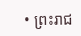• ព្រះរាជ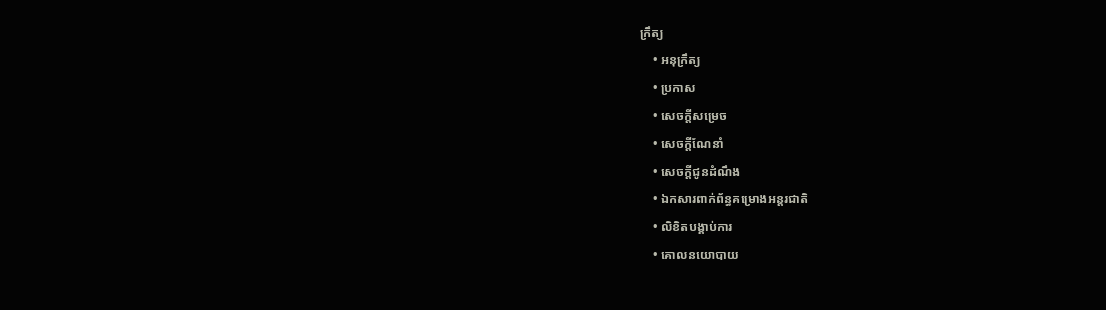ក្រឹត្យ
    • អនុក្រឹត្យ
    • ប្រកាស
    • សេចក្តីសម្រេច
    • សេចក្តីណែនាំ
    • សេចក្តីជូនដំណឹង
    • ឯកសារពាក់ព័ន្ធគម្រោងអន្តរជាតិ
    • លិខិតបង្គាប់ការ
    • គោលនយោបាយ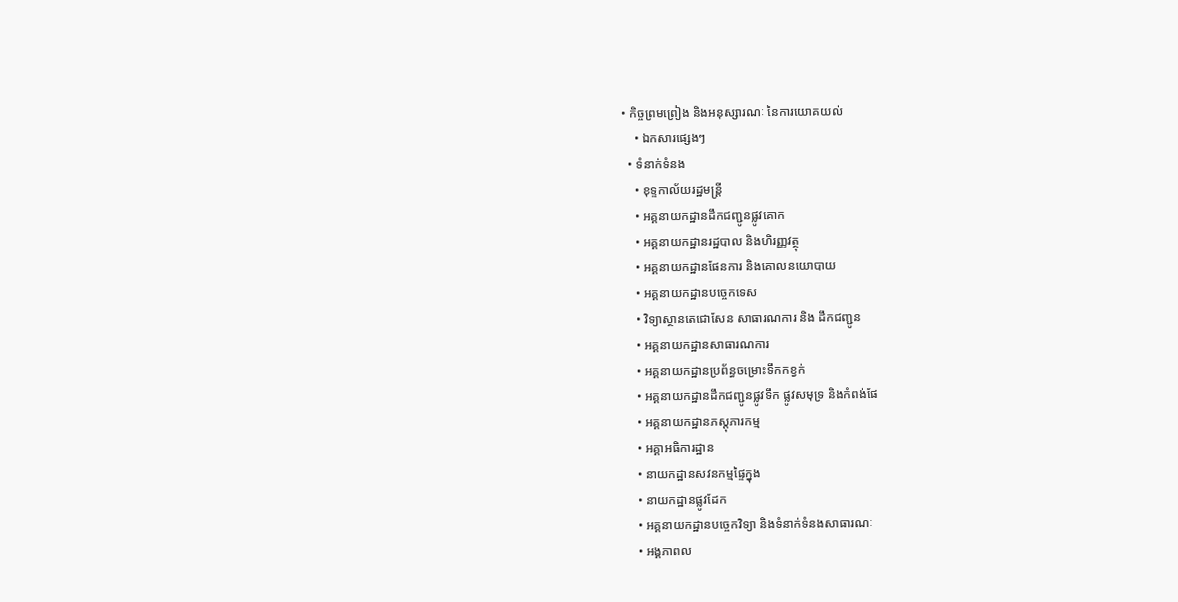• កិច្ចព្រមព្រៀង និងអនុស្សារណៈ នៃការយោគយល់
    • ឯកសារផ្សេងៗ
  • ទំនាក់ទំនង
    • ខុទ្ទកាល័យរដ្ឋមន្ដ្រី
    • អគ្គនាយកដ្ឋានដឹកជញ្ជូនផ្លូវគោក
    • អគ្គនាយកដ្ឋានរដ្ឋបាល និងហិរញ្ញវត្ថុ
    • អគ្គនាយកដ្ឋានផែនការ និងគោលនយោបាយ
    • អគ្គនាយកដ្ឋានបច្ចេកទេស
    • វិទ្យាស្ថានតេជោសែន សាធារណការ និង ដឹកជញ្ជូន
    • អគ្គនាយកដ្ឋានសាធារណការ
    • អគ្គនាយកដ្ឋានប្រព័ន្ធចម្រោះទឹកកខ្វក់
    • អគ្គនាយកដ្ឋានដឹកជញ្ជូនផ្លូវទឹក ផ្លូវសមុទ្រ និងកំពង់ផែ
    • អគ្គនាយកដ្ឋានភស្តុភារកម្ម
    • អគ្គាអធិការដ្ឋាន
    • នាយកដ្ឋានសវនកម្មផ្ទៃក្នុង
    • នាយកដ្ឋានផ្លូវដែក
    • អគ្គនាយកដ្ឋានបច្ចេកវិទ្យា និងទំនាក់ទំនងសាធារណៈ
    • អង្គភាពល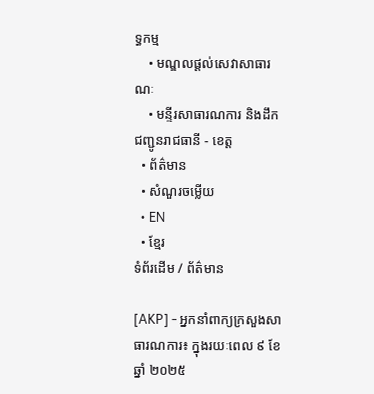ទ្ធកម្ម
    • មណ្ឌលផ្ដល់សេវាសាធារណៈ
    • មន្ទីរសាធារណការ និងដឹកជញ្ជូនរាជធានី - ខេត្ត
  • ព័ត៌មាន
  • សំណួរចម្លើយ
  • EN
  • ខ្មែរ
ទំព័រដើម / ព័ត៌មាន

[AKP] - អ្នកនាំពាក្យក្រសួងសាធារណការ៖ ក្នុងរយៈពេល ៩ ខែ ឆ្នាំ ២០២៥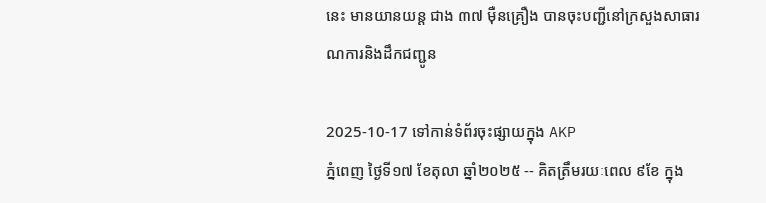នេះ មានយានយន្ត ជាង ៣៧ ម៉ឺនគ្រឿង បានចុះបញ្ជីនៅក្រសួងសាធារណការនិងដឹកជញ្ជូន

2025-10-17 ទៅកាន់ទំព័រចុះផ្សាយក្នុង AKP
ភ្នំពេញ ថ្ងៃទី១៧ ខែតុលា ឆ្នាំ២០២៥ -- គិតត្រឹមរយៈពេល ៩ខែ ក្នុង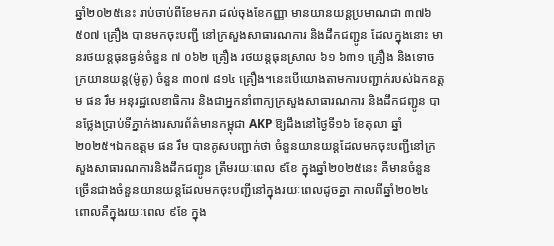ឆ្នាំ២០២៥នេះ រាប់ចាប់ពីខែមករា ដល់ចុងខែកញ្ញា មានយានយន្តប្រមាណជា ៣៧៦ ៥០៧ គ្រឿង បានមកចុះបញ្ជី នៅក្រសួងសាធារណការ និងដឹកជញ្ជូន ដែលក្នុងនោះ មានរថយន្តធុនធ្ងន់ចំនួន ៧ ០៦២ គ្រឿង រថយន្តធុនស្រាល ៦១ ៦៣១ គ្រឿង និងទោចក្រយានយន្ត(ម៉ូតូ) ចំនួន ៣០៧ ៨១៤ គ្រឿង។នេះបើយោងតាមការបញ្ជាក់របស់ឯកឧត្តម ផន រឹម អនុរដ្ឋលេខាធិការ និងជាអ្នកនាំពាក្យក្រសួងសាធារណការ និងដឹកជញ្ជូន បានថ្លែងប្រាប់ទីភ្នាក់ងារសារព័ត៌មានកម្ពុជា AKP ឱ្យដឹងនៅថ្ងៃទី១៦ ខែតុលា ឆ្នាំ ២០២៥។ឯកឧត្តម ផន រឹម បានគូសបញ្ជាក់ថា ចំនួនយានយន្តដែលមកចុះបញ្ជីនៅក្រសួងសាធារណការនិងដឹកជញ្ជូន ត្រឹមរយៈពេល ៩ខែ ក្នុងឆ្នាំ២០២៥នេះ គឺមានចំនួនច្រើនជាងចំនួនយានយន្តដែលមកចុះបញ្ជីនៅក្នុងរយៈពេលដូចគ្នា កាលពីឆ្នាំ២០២៤ ពោលគឺក្នុងរយៈពេល ៩ខែ ក្នុង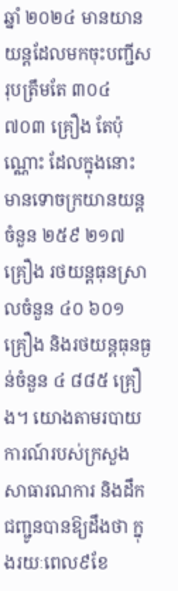ឆ្នាំ ២០២៤ មានយានយន្តដែលមកចុះបញ្ជីសរុបត្រឹមតែ ៣០៤ ៧០៣ គ្រឿង តែប៉ុណ្ណោះ ដែលក្នុងនោះ មានទោចក្រយានយន្ត ចំនួន ២៥៩ ២១៧ គ្រឿង រថយន្តធុនស្រាលចំនួន ៤០ ៦០១ គ្រឿង និងរថយន្តធុនធ្ងន់ចំនួន ៤ ៨៨៥ គ្រឿង។ យោងតាមរបាយការណ៍របស់ក្រសួងសាធារណការ និងដឹកជញ្ជូនបានឱ្យដឹងថា ក្នុងរយៈពេល៩ខែ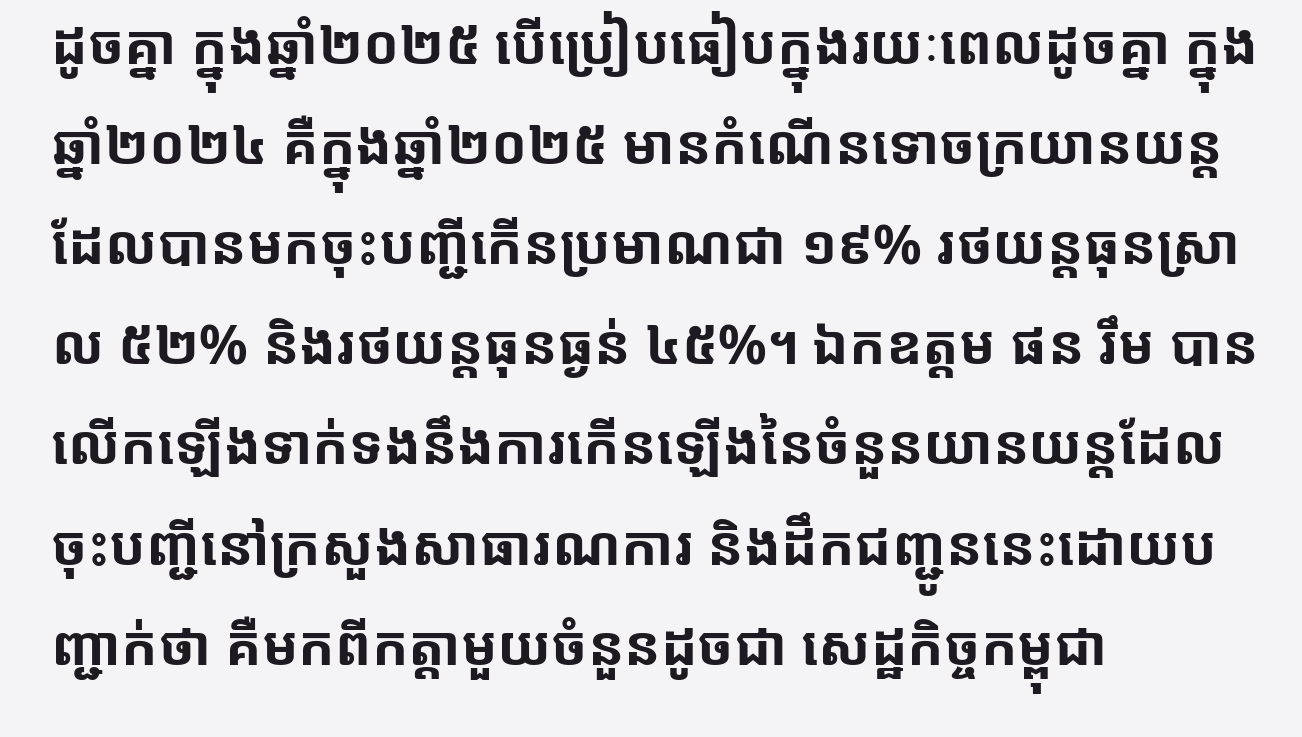ដូចគ្នា ក្នុងឆ្នាំ២០២៥ បើប្រៀបធៀបក្នុងរយៈពេលដូចគ្នា ក្នុងឆ្នាំ២០២៤ គឺក្នុងឆ្នាំ២០២៥ មានកំណើនទោចក្រយានយន្ដដែលបានមកចុះបញ្ជីកើនប្រមាណជា ១៩% រថយន្ដធុនស្រាល ៥២% និងរថយន្ដធុនធ្ងន់ ៤៥%។ ឯកឧត្តម ផន រឹម បានលើកឡើងទាក់ទងនឹងការកើនឡើងនៃចំនួនយានយន្តដែលចុះបញ្ជីនៅក្រសួងសាធារណការ និងដឹកជញ្ជូននេះដោយបញ្ជាក់ថា គឺមកពីកត្តាមួយចំនួនដូចជា សេដ្ឋកិច្ចកម្ពុជា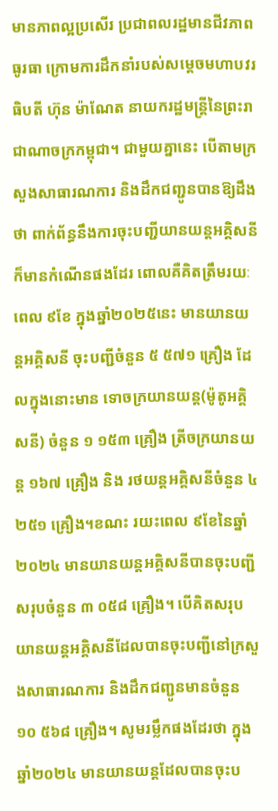មានភាពល្អប្រសើរ ប្រជាពលរដ្ឋមានជីវភាពធូរធា ក្រោមការដឹកនាំរបស់សម្តេចមហាបវរធិបតី ហ៊ុន ម៉ាណែត នាយករដ្ឋមន្ត្រីនៃព្រះរាជាណាចក្រកម្ពុជា។ ជាមួយគ្នានេះ បើតាមក្រសួងសាធារណការ និងដឹកជញ្ជូនបានឱ្យដឹងថា ពាក់ព័ន្ធនឹងការចុះបញ្ជីយានយន្តអគ្គិសនីក៏មានកំណើនផងដែរ ពោលគឺគិតត្រឹមរយៈពេល ៩ខែ ក្នុងឆ្នាំ២០២៥នេះ មានយានយន្តអគ្គិសនី ចុះបញ្ជីចំនួន ៥ ៥៧១ គ្រឿង ដែលក្នុងនោះមាន ទោចក្រយានយន្ដ(ម៉ូតូអគ្គិសនី) ចំនួន ១ ១៥៣ គ្រឿង ត្រីចក្រយានយន្ត ១៦៧ គ្រឿង និង រថយន្តអគ្គិសនីចំនួន ៤ ២៥១ គ្រឿង។ខណះ រយះពេល ៩ខែនៃឆ្នាំ ២០២៤ មានយានយន្តអគ្គិសនីបានចុះបញ្ជីសរុបចំនួន ៣ ០៥៨ គ្រឿង។ បើគិតសរុបយានយន្តអគ្គិសនីដែលបានចុះបញ្ជីនៅក្រសួងសាធារណការ និងដឹកជញ្ជូនមានចំនួន ១០ ៥៦៨ គ្រឿង។ សូមរម្លឹកផងដែរថា ក្នុងឆ្នាំ២០២៤ មានយានយន្តដែលបានចុះប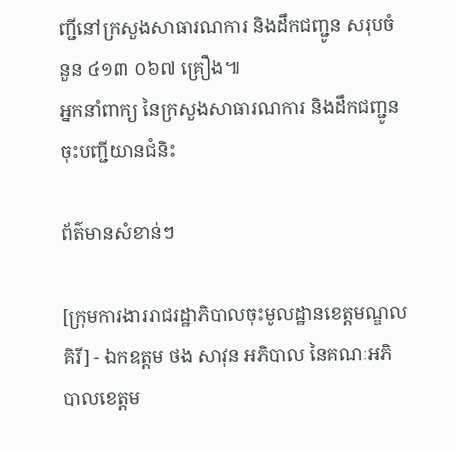ញ្ជីនៅក្រសួងសាធារណការ និងដឹកជញ្ជូន សរុបចំនួន ៤១៣ ០៦៧ គ្រឿង៕
អ្នកនាំពាក្យ នៃក្រសួងសាធារណការ និងដឹកជញ្ជូន ចុះបញ្ជីយានជំនិះ

ព័ត៌មានសំខាន់ៗ

[ក្រុមការងាររាជរដ្ឋាភិបាលចុះមូលដ្ឋានខេត្តមណ្ឌលគិរី] - ឯកឧត្តម ថង សាវុន អភិបាល នៃគណៈអភិបាលខេត្តម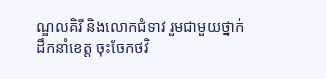ណ្ឌលគិរី និងលោកជំទាវ រួមជាមួយថ្នាក់ដឹកនាំខេត្ត ចុះចែកថវិ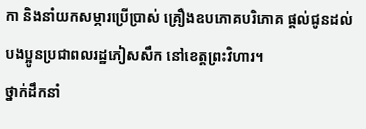កា និងនាំយកសម្ភារប្រើប្រាស់ គ្រឿងឧបភោគបរិភោគ ផ្តល់ជូនដល់បងប្អូនប្រជាពលរដ្ឋភៀសសឹក នៅខេត្តព្រះវិហារ។
ថ្នាក់ដឹកនាំ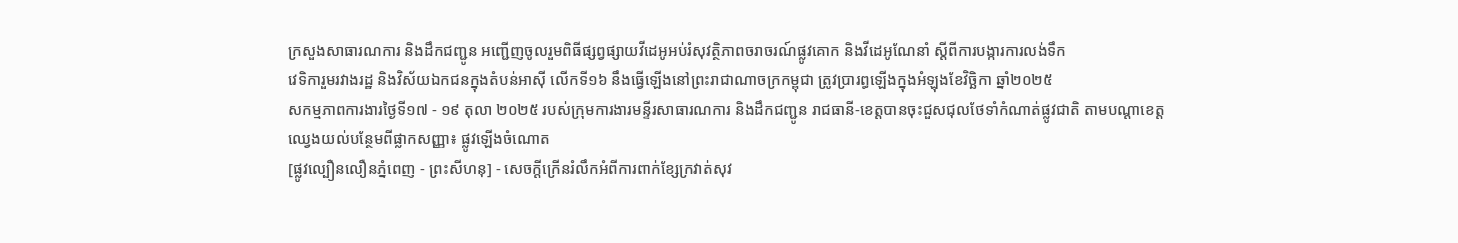ក្រសួងសាធារណការ និងដឹកជញ្ជូន អញ្ជើញចូលរួមពិធីផ្សព្វផ្សាយវីដេអូអប់រំសុវត្ថិភាពចរាចរណ៍ផ្លូវគោក និងវីដេអូណែនាំ ស្តីពីការបង្ការការលង់ទឹក
វេទិការួមរវាងរដ្ឋ និងវិស័យឯកជនក្នុងតំបន់អាស៊ី លើកទី១៦ នឹងធ្វើឡើងនៅព្រះរាជាណាចក្រកម្ពុជា ត្រូវប្រារព្ធឡើងក្នុងអំឡុងខែវិច្ឆិកា ឆ្នាំ២០២៥
សកម្មភាពការងារថ្ងៃទី១៧ - ១៩ តុលា ២០២៥ របស់ក្រុមការងារមន្ទីរសាធារណការ និងដឹកជញ្ជូន រាជធានី-ខេត្តបានចុះជួសជុលថែទាំកំណាត់ផ្លូវជាតិ តាមបណ្ដាខេត្ត
ឈ្វេងយល់បន្ថែមពីផ្លាកសញ្ញា៖ ផ្លូវឡើងចំណោត
[ផ្លូវល្បឿនលឿនភ្នំពេញ - ព្រះសីហនុ] - សេចក្តីក្រើនរំលឹកអំពីការពាក់ខ្សែក្រវាត់សុវ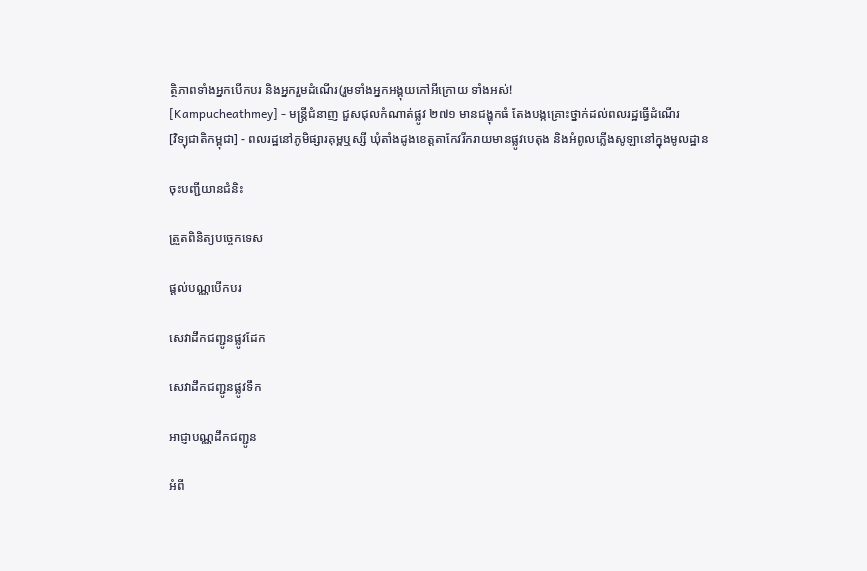ត្ថិភាពទាំងអ្នកបើកបរ និងអ្នករួមដំណើរ(រួមទាំងអ្នកអង្គុយកៅអីក្រោយ ទាំងអស់!
[Kampucheathmey] - មន្ត្រីជំនាញ ជួសជុលកំណាត់ផ្លូវ ២៧១ មានជង្ហុកធំ តែងបង្កគ្រោះថ្នាក់ដល់ពលរដ្ឋធ្វើដំណើរ
[វិទ្យុជាតិកម្ពុជា] - ពលរដ្ឋនៅភូមិផ្សារគុម្ពឬស្សី ឃុំតាំងដូងខេត្ដតាកែវរីករាយមានផ្លូវបេតុង និងអំពូលភ្លើងសូឡានៅក្នុងមូលដ្ឋាន

ចុះបញ្ជីយានជំនិះ

ត្រួតពិនិត្យបច្ចេកទេស

ផ្តល់បណ្ណបើកបរ

សេវាដឹកជញ្ជូនផ្លូវដែក

សេវាដឹកជញ្ជូនផ្លូវទឹក

អាជ្ញាបណ្ណដឹកជញ្ជូន

អំពី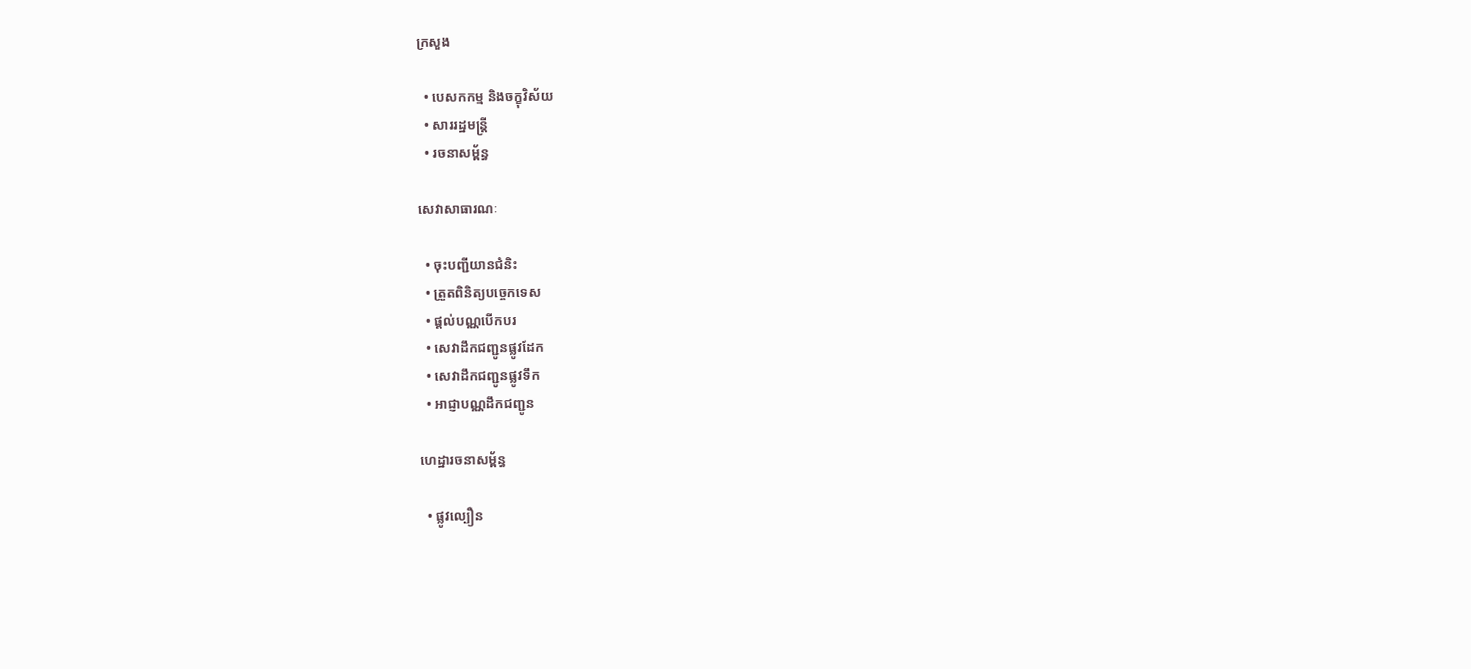ក្រសួង

  • បេសកកម្ម និងចក្ខុវិស័យ
  • សាររដ្ឋមន្ត្រី
  • រចនាសម្ព័ន្ធ

សេវាសាធារណៈ

  • ចុះបញ្ជីយានជំនិះ
  • ត្រួតពិនិត្យបច្ចេកទេស
  • ផ្តល់បណ្ណបើកបរ
  • សេវាដឹកជញ្ជូនផ្លូវដែក
  • សេវាដឹកជញ្ជូនផ្លូវទឹក
  • អាជ្ញាបណ្ណដឹកជញ្ជូន

ហេដ្ឋារចនាសម្ព័ន្ធ

  • ផ្លូវល្បឿន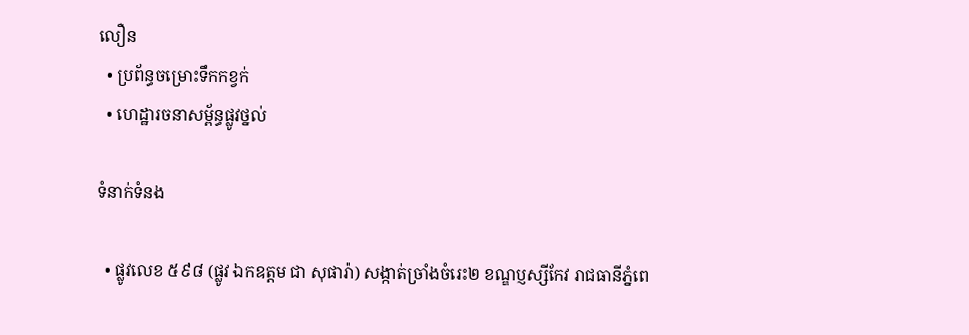លឿន
  • ប្រព័ន្ធចម្រោះទឹកកខ្វក់
  • ហេដ្ឋារចនាសម្ព័ន្ធផ្លូវថ្នល់

ទំនាក់ទំនង

  • ផ្លូវលេខ ៥៩៨ (ផ្លូវ ឯកឧត្ដម ជា សុផារ៉ា) សង្កាត់ច្រាំងចំរេះ២ ខណ្ឌប្ញស្សីកែវ រាជធានីភ្នំពេ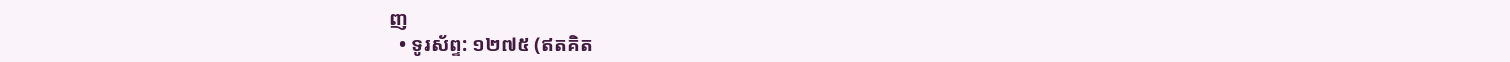ញ
  • ទូរស័ព្ទ: ១២៧៥ (ឥតគិត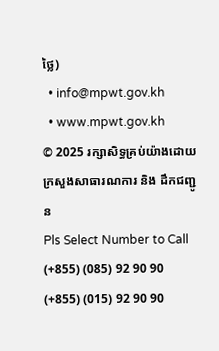ថ្លៃ)
  • info@mpwt.gov.kh
  • www.mpwt.gov.kh
© 2025 រក្សាសិទ្ធគ្រប់យ៉ាងដោយក្រសួងសាធារណការ និង ដឹកជញ្ជូន
Pls Select Number to Call
(+855) (085) 92 90 90
(+855) (015) 92 90 90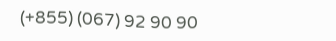(+855) (067) 92 90 90